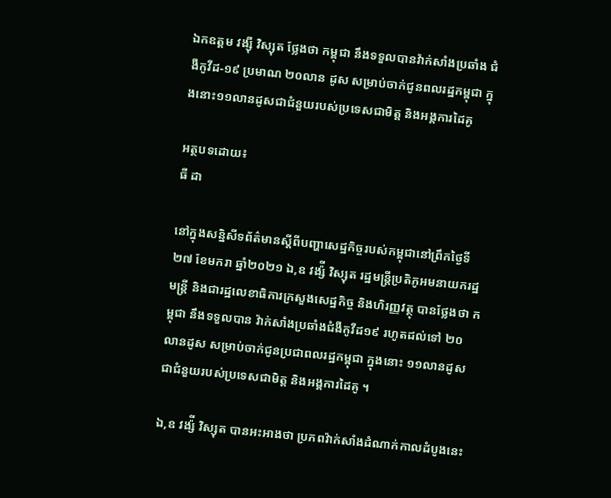ឯកឧត្តម វង្ស៊ី វិស្សុត ថ្លែងថា កម្ពុជា នឹងទទួលបានវ៉ាក់សាំងប្រឆាំង ជំងឺកូវីដ-១៩ ប្រមាណ ២០លាន ដូស សម្រាប់ចាក់ជូនពលរដ្ឋកម្ពុជា ក្នុងនោះ១១លានដូសជាជំនួយរបស់ប្រទេសជាមិត្ត និងអង្គការដៃគូ

អត្ថបទដោយ៖
ធី ដា

នៅក្នុងសន្និសីទព័ត៌មានស្តីពីបញ្ហាសេដ្ឋកិច្ចរបស់កម្ពុជានៅព្រឹកថ្ងៃទី២៧ ខែមករា ឆ្នាំ២០២១ ឯ,ឧ វង្ស៉ី វិស្សុត រដ្ឋមន្ត្រីប្រតិភូអមនាយករដ្ឋមន្ត្រី និងជារដ្ឋលេខាធិការក្រសួងសេដ្ឋកិច្ច និងហិរញ្ញវត្ថុ បានថ្លែងថា កម្ពុជា នឹងទទួលបាន វ៉ាក់សាំងប្រឆាំងជំងឺកូវីដ១៩ រហូតដល់ទៅ ២០លានដូស សម្រាប់ចាក់ជូនប្រជាពលរដ្ឋកម្ពុជា ក្នុងនោះ ១១លានដូស ជាជំនួយរបស់ប្រទេសជាមិត្ត និងអង្គការដៃគូ ។

ឯ,ឧ វង្ស៉ី វិស្សុត បានអះអាងថា ប្រភពវ៉ាក់សាំងដំណាក់កាលដំបូងនេះ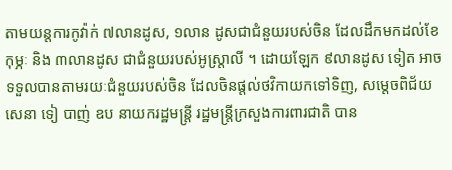តាមយន្តការកូវ៉ាក់ ៧លានដូស, ១លាន ដូសជាជំនួយរបស់ចិន ដែលដឹកមកដល់ខែកុម្ភៈ និង ៣លានដូស ជាជំនួយរបស់អូស្ត្រាលី ។ ដោយឡែក ៩លានដូស ទៀត អាចទទួលបានតាមរយៈជំនួយរបស់ចិន ដែលចិនផ្តល់ថវិកាយកទៅទិញ, សម្តេចពិជ័យសេនា ទៀ បាញ់ ឧប នាយករដ្ឋមន្ត្រី រដ្ឋមន្ត្រីក្រសួងការពារជាតិ បាន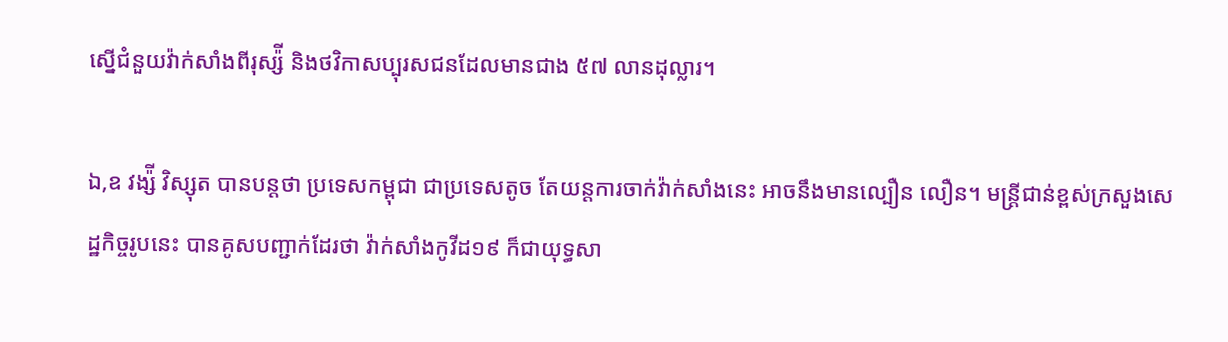ស្នើជំនួយវ៉ាក់សាំងពីរុស្ស៉ី និងថវិកាសប្បុរសជនដែលមានជាង ៥៧ លានដុល្លារ។

ឯ,ឧ វង្ស៉ី វិស្សុត បានបន្តថា ប្រទេសកម្ពុជា ជាប្រទេសតូច តែយន្តការចាក់វ៉ាក់សាំងនេះ អាចនឹងមានល្បឿន លឿន។ មន្ត្រីជាន់ខ្ពស់ក្រសួងសេដ្ឋកិច្ចរូបនេះ បានគូសបញ្ជាក់ដែរថា វ៉ាក់សាំងកូវីដ១៩ ក៏ជាយុទ្ធសា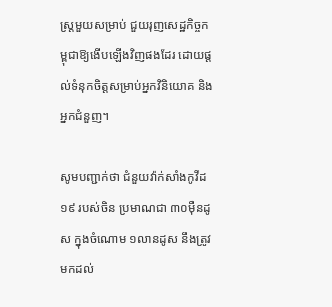ស្ត្រមួយសម្រាប់ ជួយរុញសេដ្ឋកិច្ចកម្ពុជាឱ្យងើបឡើងវិញផងដែរ ដោយផ្តល់ទំនុកចិត្តសម្រាប់អ្នកវិនិយោគ និងអ្នកជំនួញ។

សូមបញ្ជាក់ថា ជំនួយវ៉ាក់សាំងកូវីដ១៩ របស់ចិន ប្រមាណជា ៣០ម៉ឺនដូស ក្នុងចំណោម ១លានដូស នឹងត្រូវ មកដល់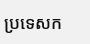ប្រទេសក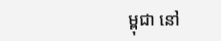ម្ពុជា នៅ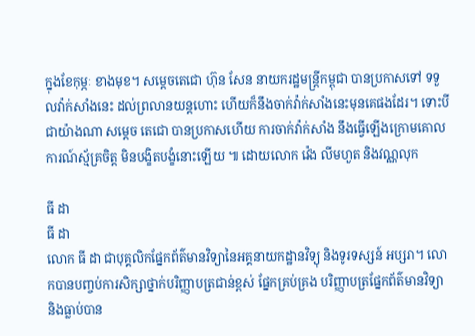ក្នុងខែកុម្ភៈ ខាងមុខ។ សម្តេចតេជោ ហ៊ុន សែន នាយករដ្ឋមន្ត្រីកម្ពុជា បានប្រកាសទៅ ទទួលវ៉ាក់សាំងនេះ ដល់ព្រលានយន្តហោះ ហើយក៏នឹងចាក់វ៉ាក់សាំងនេះមុនគេផងដែរ។ ទោះបីជាយ៉ាងណា សម្តេច តេជោ បានប្រកាសហើយ ការចាក់វ៉ាក់សាំង នឹងធ្វើឡើងក្រោមគោលការណ៍ស្ម័គ្រចិត្ត មិនបង្ខិតបង្ខំនោះឡើយ ៕ ដោយលោក វ៉េង លីមហួត និងវណ្ណលុក

ធី ដា
ធី ដា
លោក ធី ដា ជាបុគ្គលិកផ្នែកព័ត៌មានវិទ្យានៃអគ្គនាយកដ្ឋានវិទ្យុ និងទូរទស្សន៍ អប្សរា។ លោកបានបញ្ចប់ការសិក្សាថ្នាក់បរិញ្ញាបត្រជាន់ខ្ពស់ ផ្នែកគ្រប់គ្រង បរិញ្ញាបត្រផ្នែកព័ត៌មានវិទ្យា និងធ្លាប់បាន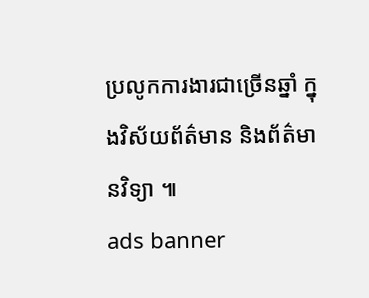ប្រលូកការងារជាច្រើនឆ្នាំ ក្នុងវិស័យព័ត៌មាន និងព័ត៌មានវិទ្យា ៕
ads banner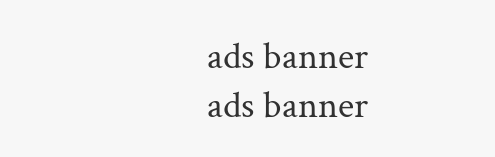ads banner
ads banner